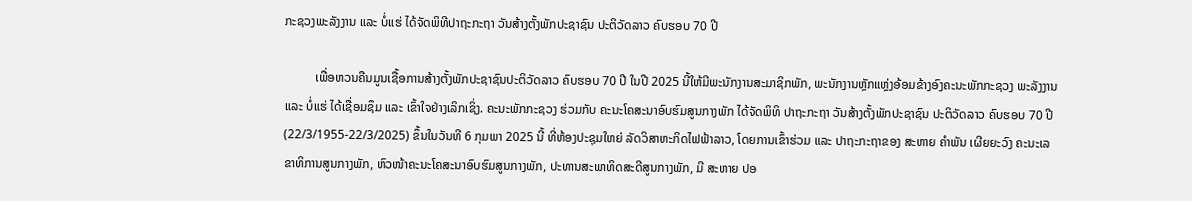ກະຊວງພະລັງງານ ແລະ ບໍ່ແຮ່ ໄດ້ຈັດພິທີປາຖະກະຖາ ວັນສ້າງຕັ້ງພັກປະຊາຊົນ ປະຕິວັດລາວ ຄົບຮອບ 70 ປີ

          ເພື່ອຫວນຄືນມູນເຊື້ອການສ້າງຕັ້ງພັກປະຊາຊົນປະຕິວັດລາວ ຄົບຮອບ 70 ປີ ໃນປີ 2025 ນີ້ໃຫ້ມີພະນັກງານສະມາຊິກພັກ, ພະນັກງານຫຼັກແຫຼ່ງອ້ອມຂ້າງອົງຄະນະພັກກະຊວງ ພະລັງງານ ແລະ ບໍ່ແຮ່ ໄດ້ເຊື່ອມຊຶມ ແລະ ເຂົ້າໃຈຢ່າງເລິກເຊິ່ງ. ຄະນະພັກກະຊວງ ຮ່ວມກັບ ຄະນະໂຄສະນາອົບຮົມສູນກາງພັກ ໄດ້ຈັດພິທິ ປາຖະກະຖາ ວັນສ້າງຕັ້ງພັກປະຊາຊົນ ປະຕິວັດລາວ ຄົບຮອບ 70 ປີ (22/3/1955-22/3/2025) ຂຶ້ນໃນວັນທີ 6 ກຸມພາ 2025 ນີ້ ທີ່ຫ້ອງປະຊຸມໃຫຍ່ ລັດວິສາຫະກິດໄຟຟ້າລາວ, ໂດຍການເຂົ້າຮ່ວມ ແລະ ປາຖະກະຖາຂອງ ສະຫາຍ ຄຳພັນ ເຜີຍຍະວົງ ຄະນະເລຂາທິການສູນກາງພັກ, ຫົວໜ້າຄະນະໂຄສະນາອົບຮົມສູນກາງພັກ, ປະທານສະພາທິດສະດີສູນກາງພັກ, ມີ ສະຫາຍ ປອ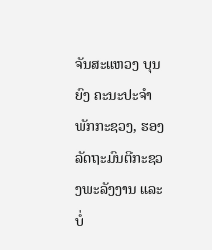ຈັນສະແຫວງ ບຸນຍົງ ຄະນະປະຈຳພັກກະຊວງ, ຮອງລັດຖະມົນຕີກະຊວງພະລັງງານ ແລະ ບໍ່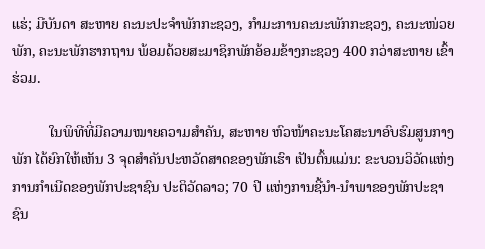ແຮ່; ມີບັນດາ ສະຫາຍ ຄະນະປະຈຳພັກກະຊວງ, ກຳມະການຄະນະພັກກະຊວງ, ຄະນະໜ່ວຍພັກ, ຄະນະພັກຮາກຖານ ພ້ອມດ້ວຍສະມາຊິກພັກອ້ອມຂ້າງກະຊວງ 400 ກວ່າສະຫາຍ ເຂົ້າຮ່ວມ.

          ໃນພິທີທີ່ມີຄວາມໝາຍຄວາມສຳຄັນ, ສະຫາຍ ຫົວໜ້າຄະນະໂຄສະນາອົບຮົມສູນກາງພັກ ໄດ້ຍົກໃຫ້ເຫັນ 3 ຈຸດສຳຄັນປະຫວັດສາດຂອງພັກເຮົາ ເປັນຕົ້ນແມ່ນ: ຂະບວນວິວັດແຫ່ງການກຳເນີດຂອງພັກປະຊາຊົນ ປະຕິວັດລາວ; 70 ປີ ແຫ່ງການຊີ້ນຳ-ນຳພາຂອງພັກປະຊາຊົນ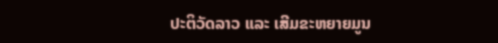ປະຕິວັດລາວ ແລະ ເສີມຂະຫຍາຍມູນ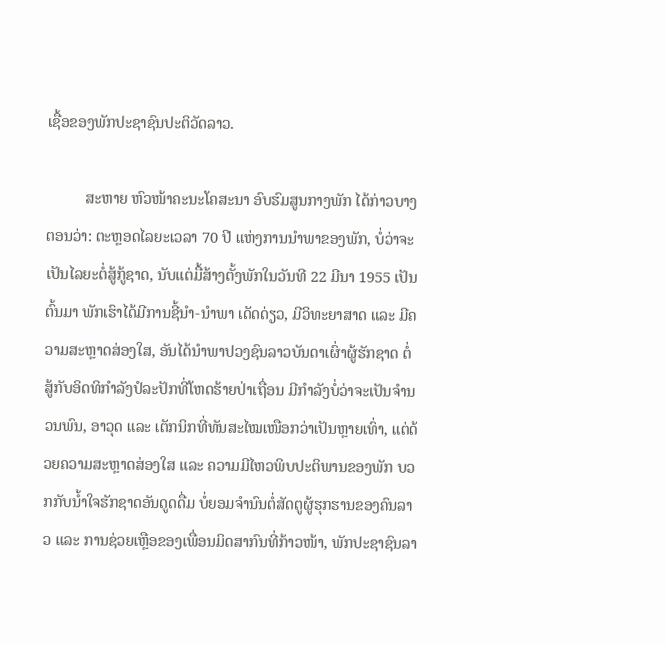ເຊື້ອຂອງພັກປະຊາຊົນປະຕິວັດລາວ.

          ສະຫາຍ ຫົວໜ້າຄະນະໂຄສະນາ ອົບຮົມສູນກາງພັກ ໄດ້ກ່າວບາງຕອນວ່າ: ຕະຫຼອດໄລຍະເວລາ 70 ປີ ແຫ່ງການນໍາພາຂອງພັກ, ບໍ່ວ່າຈະເປັນໄລຍະຕໍ່ສູ້ກູ້ຊາດ, ນັບແຕ່ມື້ສ້າງຕັ້ງພັກໃນວັນທີ 22 ມີນາ 1955 ເປັນຕົ້ນມາ ພັກເຮົາໄດ້ມີການຊີ້ນໍາ-ນໍາພາ ເດັດດ່ຽວ, ມີວິທະຍາສາດ ແລະ ມີຄວາມສະຫຼາດສ່ອງໃສ, ອັນໄດ້ນໍາພາປວງຊົນລາວບັນດາເຜົ່າຜູ້ຮັກຊາດ ຕໍ່ສູ້ກັບອິດທິກຳລັງປໍລະປັກທີ່ໂຫດຮ້າຍປ່າເຖື່ອນ ມີກຳລັງບໍ່ວ່າຈະເປັນຈຳນວນພົນ, ອາວຸດ ແລະ ເຕັກນິກທີ່ທັນສະໄໝເໜືອກວ່າເປັນຫຼາຍເທົ່າ, ແຕ່ດ້ວຍຄວາມສະຫຼາດສ່ອງໃສ ແລະ ຄວາມມີໄຫວພິບປະຕິພານຂອງພັກ ບວກກັບນໍ້າໃຈຮັກຊາດອັນດູດດື່ມ ບໍ່ຍອມຈໍານົນຕໍ່ສັດຕູຜູ້ຮຸກຮານຂອງຄົນລາວ ແລະ ການຊ່ວຍເຫຼືອຂອງເພື່ອນມິດສາກົນທີ່ກ້າວໜ້າ, ພັກປະຊາຊົນລາ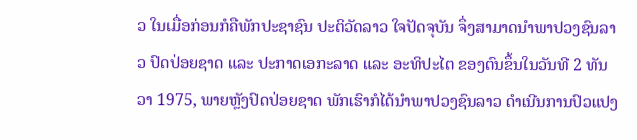ວ ໃນເມື່ອກ່ອນກໍຄືພັກປະຊາຊົນ ປະຕິວັດລາວ ໃຈປັດຈຸບັນ ຈຶ່ງສາມາດນໍາພາປວງຊົນລາວ ປົດປ່ອຍຊາດ ແລະ ປະກາດເອກະລາດ ແລະ ອະທິປະໄຕ ຂອງຕົນຂຶ້ນໃນວັນທີ 2 ທັນວາ 1975, ພາຍຫຼັງປົດປ່ອຍຊາດ ພັກເຮົາກໍໄດ້ນໍາພາປວງຊົນລາວ ດໍາເນີນການປົວແປງ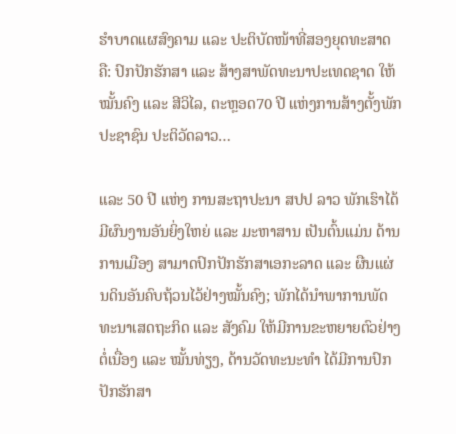ຮຳບາດແຜສົງຄາມ ແລະ ປະຕິບັດໜ້າທີ່ສອງຍຸດທະສາດ ຄື: ປົກປັກຮັກສາ ແລະ ສ້າງສາພັດທະນາປະເທດຊາດ ໃຫ້ໝັ້ນຄົງ ແລະ ສີວິໄລ, ຕະຫຼອດ70 ປີ ແຫ່ງການສ້າງຕັ້ງພັກປະຊາຊົນ ປະຕິວັດລາວ…

ແລະ 50 ປີ ແຫ່ງ ການສະຖາປະນາ ສປປ ລາວ ພັກເຮົາໄດ້ມີຜົນງານອັນຍິ່ງໃຫຍ່ ແລະ ມະຫາສານ ເປັນຕົ້ນແມ່ນ ດ້ານການເມືອງ ສາມາດປົກປັກຮັກສາເອກະລາດ ແລະ ຜືນແຜ່ນດິນອັນຄົບຖ້ວນໄວ້ຢ່າງໝັ້ນຄົງ; ພັກໄດ້ນໍາພາການພັດທະນາເສດຖະກິດ ແລະ ສັງຄົມ ໃຫ້ມີການຂະຫຍາຍຕົວຢ່າງຕໍ່ເນື່ອງ ແລະ ໝັ້ນທ່ຽງ, ດ້ານວັດທະນະທໍາ ໄດ້ມີການປົກປັກຮັກສາ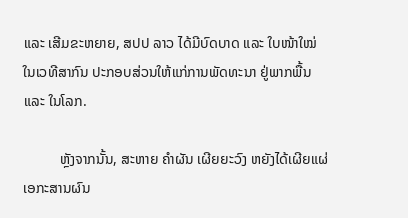ແລະ ເສີມຂະຫຍາຍ, ສປປ ລາວ ໄດ້ມີບົດບາດ ແລະ ໃບໜ້າໃໝ່ ໃນເວທີສາກົນ ປະກອບສ່ວນໃຫ້ແກ່ການພັດທະນາ ຢູ່ພາກພື້ນ ແລະ ໃນໂລກ.

          ຫຼັງຈາກນັ້ນ, ສະຫາຍ ຄຳຜັນ ເຜີຍຍະວົງ ຫຍັງໄດ້ເຜີຍແຜ່ເອກະສານຜົນ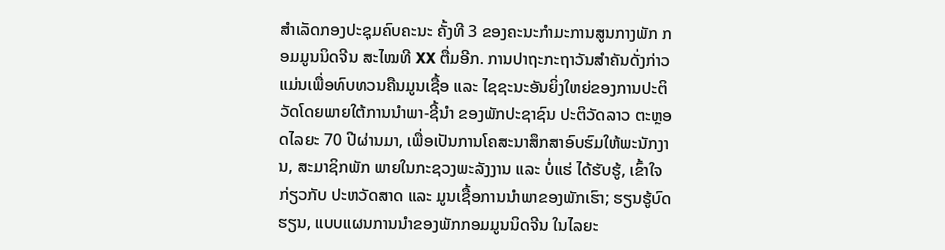ສຳເລັດກອງປະຊຸມຄົບຄະນະ ຄັ້ງທີ 3 ຂອງຄະນະກໍາມະການສູນກາງພັກ ກອມມູນນິດຈີນ ສະໄໝທີ XX ຕື່ມອີກ. ການປາຖະກະຖາວັນສຳຄັນດັ່ງກ່າວ ແມ່ນເພື່ອທົບທວນຄືນມູນເຊື້ອ ແລະ ໄຊຊະນະອັນຍິ່ງໃຫຍ່ຂອງການປະຕິວັດໂດຍພາຍໃຕ້ການນຳພາ-ຊີ້ນຳ ຂອງພັກປະຊາຊົນ ປະຕິວັດລາວ ຕະຫຼອດໄລຍະ 70 ປີຜ່ານມາ, ເພື່ອເປັນການໂຄສະນາສຶກສາອົບຮົມໃຫ້ພະນັກງານ, ສະມາຊິກພັກ ພາຍໃນກະຊວງພະລັງງານ ແລະ ບໍ່ແຮ່ ໄດ້ຮັບຮູ້, ເຂົ້າໃຈກ່ຽວກັບ ປະຫວັດສາດ ແລະ ມູນເຊື້ອການນຳພາຂອງພັກເຮົາ; ຮຽນຮູ້ບົດຮຽນ, ແບບແຜນການນຳຂອງພັກກອມມູນນິດຈີນ ໃນໄລຍະ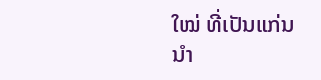ໃໝ່ ທີ່ເປັນແກ່ນນຳ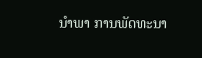ນຳພາ ການພັດທະນາ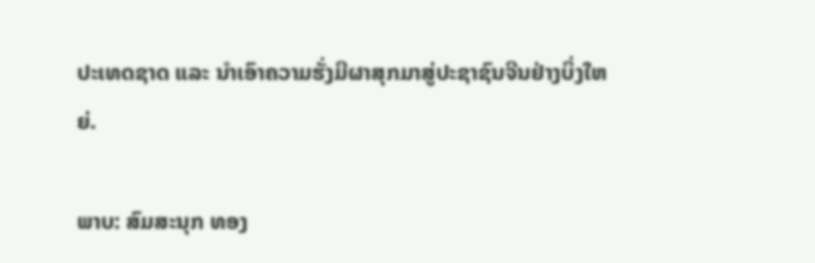ປະເທດຊາດ ແລະ ນຳເອົາຄວາມຮັ່ງມີຜາສຸກມາສູ່ປະຊາຊົນຈີນຢ່າງບິ່ງໃຫຍ່.

ພາບ: ສົມສະນຸກ ທອງ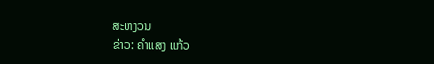ສະຫງວນ
ຂ່າວ: ຄຳແສງ ແກ້ວ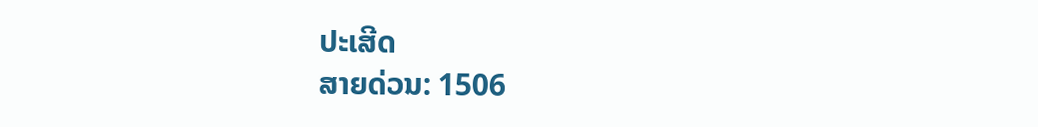ປະເສີດ
ສາຍດ່ວນ: 1506